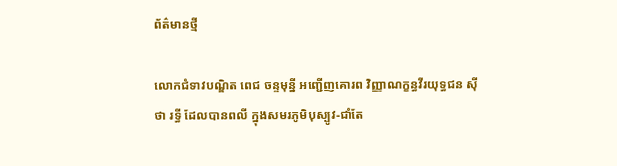ព័ត៌មានថ្មី

លោកជំទាវបណ្ឌិត ពេជ ចន្ទមុន្នី អញ្ជើញគោរព វិញ្ញាណក្ខន្ធវីរយុទ្ធជន ស៊ីថា រទ្ធី ដែលបានពលី ក្នុងសមរភូមិបុស្បូវ-ជាំតែ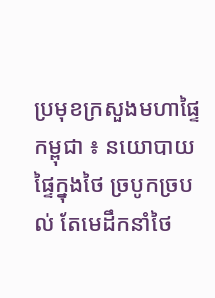ប្រមុខក្រសួងមហាផ្ទៃកម្ពុជា ៖ នយោបាយផ្ទៃក្នុងថៃ ច្របូកច្របល់ តែមេដឹកនាំថៃ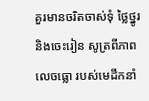គួរមានចរិតចាស់ទុំ ថ្លៃថ្នូរ និងចេះរៀន សូត្រពីភាពលេចធ្លោ របស់មេដឹកនាំ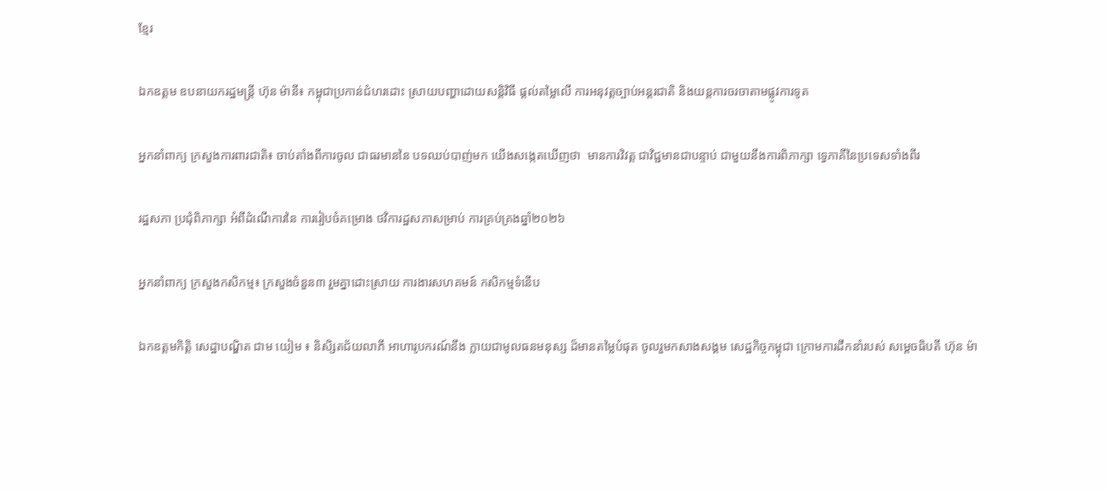ខ្មែរ

ឯកឧត្តម ឧបនាយករដ្ឋមន្ត្រី ហ៊ុន ម៉ានី៖ កម្ពុជាប្រកាន់ជំហរដោះ ស្រាយបញ្ហាដោយសន្តិវិធី ផ្តល់តម្លៃលើ ការអនុវត្តច្បាប់អន្តរជាតិ និងយន្តការចរចាតាមផ្លូវការទូត

អ្នកនាំពាក្យ ក្រសួងការពារជាតិ៖ ចាប់តាំងពីការចូល ជាធរមាននៃ បទឈប់បាញ់មក យើងសង្កេតឃើញថា  មានការវិវត្ត ជាវិជ្ជមានជាបន្ទាប់ ជាមួយនឹងការពិភាក្សា ទ្វេភាគីនៃប្រទេសទាំងពីរ

រដ្ឋសភា ប្រជុំពិភាក្សា អំពីដំណើការនៃ ការរៀបចំគម្រោង ថវិការដ្ឋសភាសម្រាប់ ការគ្រប់គ្រងឆ្នាំ២០២៦

អ្នកនាំពាក្យ ក្រសួងកសិកម្ម៖ ក្រសួងចំនួន៣ រួមគ្នាដោះស្រាយ ការងារសហគមន៍ កសិកម្មទំនើប

ឯកឧត្តមកិត្តិ សេដ្ឋាបណ្ឌិត ជាម យៀម ៖ និសិ្សតជ័យលាភី អាហារូបករណ៍នឹង ក្លាយជាមូលធនមនុស្ស ដ៏មានតម្លៃបំផុត ចូលរួមកសាងសង្គម សេដ្ឋកិច្ចកម្ពុជា ក្រោមការដឹកនាំរបស់ សម្តេចធិបតី ហ៊ុន ម៉ា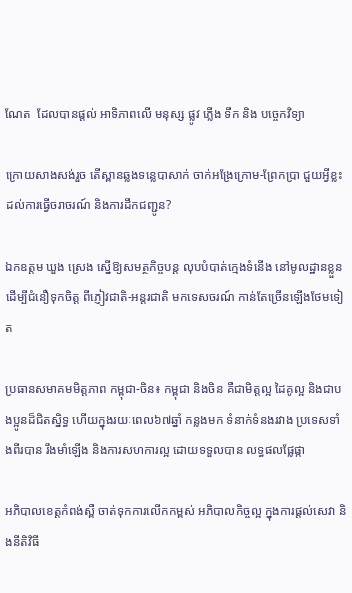ណែត  ដែលបានផ្តល់ អាទិភាពលើ មនុស្ស ផ្លូវ ភ្លើង ទឹក និង បច្ចេកវិទ្យា

ក្រោយសាងសង់រួច តើស្ពានឆ្លងទន្លេបាសាក់ ចាក់អង្រែក្រោម-ព្រែកប្រា ជួយអ្វីខ្លះដល់ការធ្វើចរាចរណ៍ និងការដឹកជញ្ជូន?

ឯកឧត្ដម ឃួង ស្រេង ស្នើឱ្យសមត្ថកិច្ចបន្ត លុបបំបាត់ក្មេងទំនើង នៅមូលដ្ឋានខ្លួន ដើម្បីជំនឿទុកចិត្ត ពីភ្ញៀវជាតិ-អន្តរជាតិ មកទេសចរណ៍ កាន់តែច្រើនឡើងថែមទៀត

ប្រធានសមាគមមិត្តភាព កម្ពុជា-ចិន៖ កម្ពុជា និងចិន គឺជាមិត្តល្អ ដៃគូល្អ និងជាបងប្អូនដ៏ជិតស្និទ្ធ ហើយក្នុងរយៈពេល៦៧ឆ្នាំ កន្លងមក ទំនាក់ទំនងរវាង ប្រទេសទាំងពីរបាន រឹងមាំឡើង និងការសហការល្អ ដោយទទួលបាន លទ្ធផលផ្លែផ្កា

អភិបាលខេត្តកំពង់ស្ពឺ ចាត់ទុកការលើកកម្ពស់ អភិបាលកិច្ចល្អ ក្នុងការផ្ដល់សេវា និងនីតិវិធី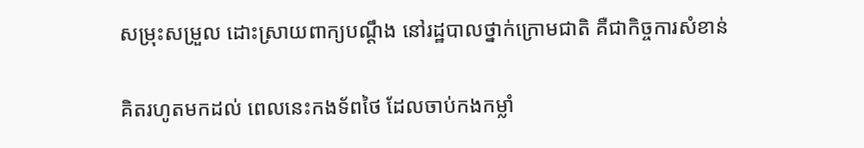សម្រុះសម្រួល ដោះស្រាយពាក្យបណ្ដឹង នៅរដ្ឋបាលថ្នាក់ក្រោមជាតិ គឺជាកិច្ចការសំខាន់

គិតរហូតមកដល់ ពេលនេះកងទ័ពថៃ ដែលចាប់កងកម្លាំ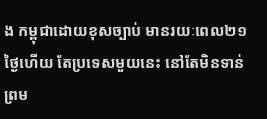ង កម្ពុជាដោយខុសច្បាប់ មានរយៈពេល២១ថ្ងៃហើយ តែប្រទេសមួយនេះ នៅតែមិនទាន់ព្រម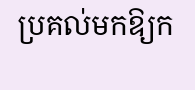ប្រគល់មកឱ្យក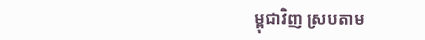ម្ពុជាវិញ ស្របតាម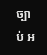ច្បាប់ អ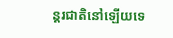ន្តរជាតិនៅឡើយទេ